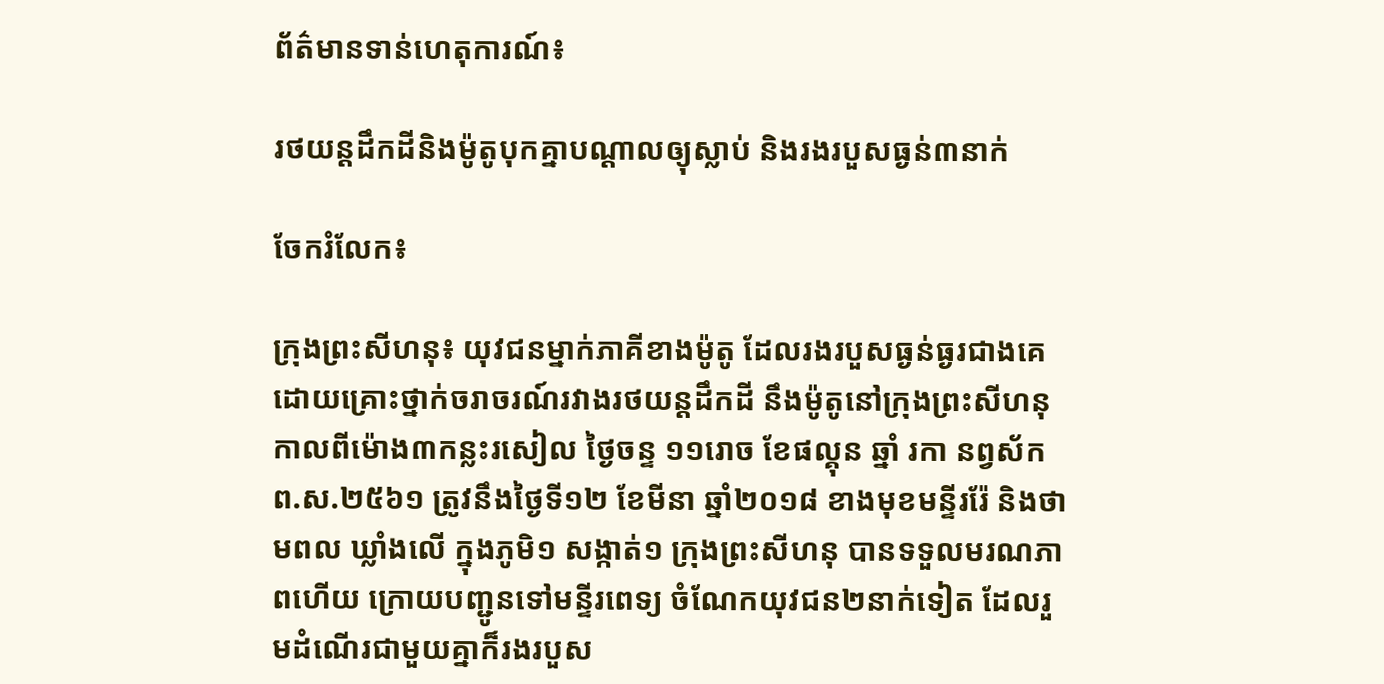ព័ត៌មានទាន់ហេតុការណ៍៖

រថយន្តដឹកដីនិងម៉ូតូបុកគ្នាបណ្តាលឲ្យុស្លាប់ និងរងរបួសធ្ងន់៣នាក់

ចែករំលែក៖

ក្រុងព្រះសីហនុ៖ យុវជនម្នាក់ភាគីខាងម៉ូតូ ដែលរងរបួសធ្ងន់ធ្ងរជាងគេ ដោយគ្រោះថ្នាក់ចរាចរណ៍រវាងរថយន្តដឹកដី នឹងម៉ូតូនៅក្រុងព្រះសីហនុ កាលពីម៉ោង៣កន្លះរសៀល ថ្ងៃចន្ទ ១១រោច ខែផល្គុន ឆ្នាំ រកា នព្វស័ក ព.ស.២៥៦១ ត្រូវនឹងថ្ងៃទី១២ ខែមីនា ឆ្នាំ២០១៨ ខាងមុខមន្ទីររ៉ែ និងថាមពល ឃ្លាំងលើ ក្នុងភូមិ១ សង្កាត់១ ក្រុងព្រះសីហនុ បានទទួលមរណភាពហើយ ក្រោយបញ្ជូនទៅមន្ទីរពេទ្យ ចំណែកយុវជន២នាក់ទៀត ដែលរួមដំណើរជាមួយគ្នាក៏រងរបួស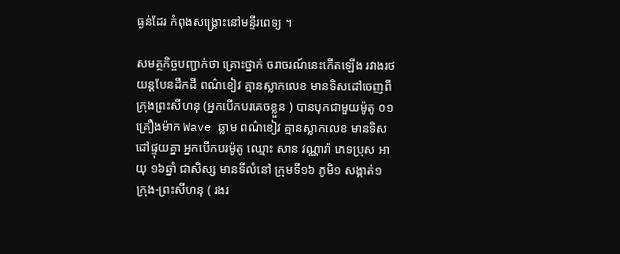ធ្ងន់ដែរ កំពុងសង្គ្រោះនៅមន្ទីរពេទ្យ ។

សមត្ថកិច្ចបញ្ជាក់ថា គ្រោះថ្នាក់ ចរាចរណ៍នេះកើតឡើង រវាងរថយន្តបែនដឹកដី ពណ៌ខៀវ គ្មានស្លាកលេខ មានទិសដៅចេញពីក្រុងព្រះសីហនុ (អ្នកបើកបរគេចខ្លួន ) បានបុកជាមួយម៉ូតូ ០១គ្រឿងម៉ាក Wave ឆ្លាម ពណ៌ខៀវ គ្មានស្លាកលេខ មានទិសដៅផ្ទុយគ្នា អ្នកបើកបរម៉ូតូ ឈ្មោះ សាន វណ្ណារ៉ា ភេទប្រុស អាយុ ១៦ឆ្នាំ ជាសិស្ស មានទីលំនៅ ក្រុមទី១៦ ភូមិ១ សង្កាត់១ ក្រុង-ព្រះសីហនុ ( រងរ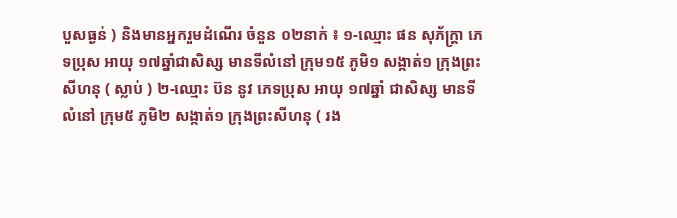បួសធ្ងន់ ) និងមានអ្នករួមដំណើរ ចំនួន ០២នាក់ ៖ ១-ឈ្មោះ ផន សុភ័ក្ត្រា ភេទប្រុស អាយុ ១៧ឆ្នាំជាសិស្ស មានទីលំនៅ ក្រុម១៥ ភូមិ១ សង្កាត់១ ក្រុងព្រះសីហនុ ( ស្លាប់ ) ២-ឈ្មោះ ប៊ន នូវ ភេទប្រុស អាយុ ១៧ឆ្នាំ ជាសិស្ស មានទីលំនៅ ក្រុម៥ ភូមិ២ សង្កាត់១ ក្រុងព្រះសីហនុ ( រង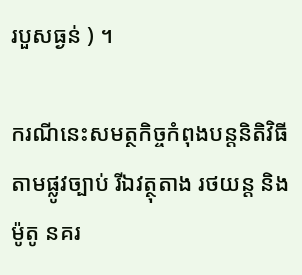របួសធ្ងន់ ) ។

ករណីនេះសមត្ថកិច្ចកំពុងបន្តនិតិវិធីតាមផ្លូវច្បាប់ រីឯវត្ថុតាង រថយន្ត និងម៉ូតូ នគរ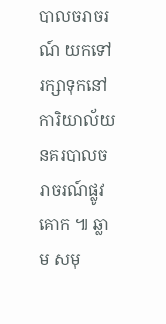បាលចរាចរណ៍ យកទៅរក្សាទុកនៅការិយាល័យ នគរបាលចរាចរណ៍ផ្លូវគោក ៕ ឆ្លាម សមុ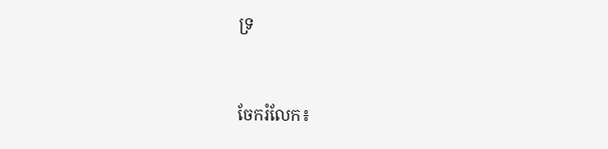ទ្រ


ចែករំលែក៖